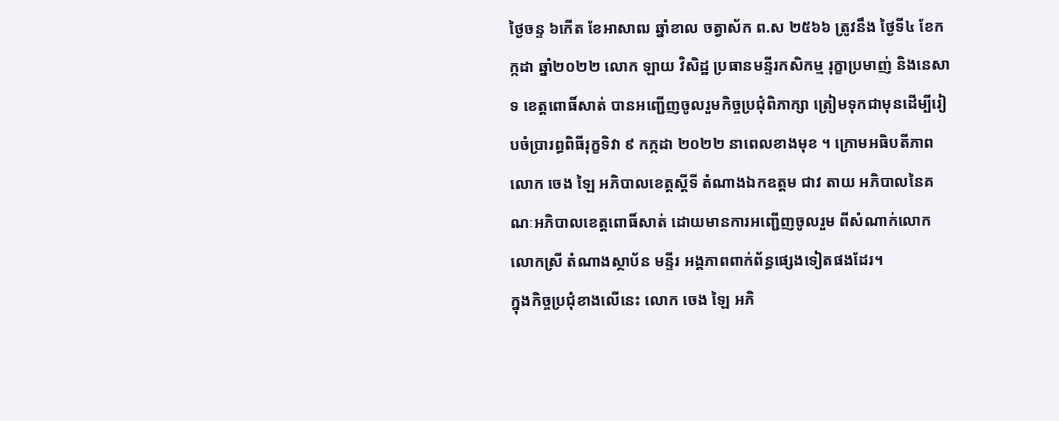ថ្ងៃចន្ទ ៦កើត ខែអាសាឍ ឆ្នាំខាល ចត្វាស័ក ព.ស ២៥៦៦ ត្រូវនឹង ថ្ងៃទី៤ ខែកក្កដា ឆ្នាំ២០២២ លោក ឡាយ វិសិដ្ឋ ប្រធានមន្ទីរកសិកម្ម រុក្ខាប្រមាញ់ និងនេសាទ ខេត្តពោធិ៍សាត់ បានអញ្ជេីញចូលរួមកិច្ចប្រជុំពិភាក្សា ត្រៀមទុកជាមុនដើម្បីរៀបចំប្រារព្ធពិធីរុក្ខទិវា ៩ កក្កដា ២០២២ នាពេលខាងមុខ ។ ក្រោមអធិបតីភាពលោក ចេង ឡៃ អភិបាលខេត្តស្តីទី តំណាងឯកឧត្តម ជាវ តាយ អភិបាលនៃគណៈអភិបាលខេត្តពោធិ៍សាត់ ដោយមានការអញ្ជើញចូលរួម ពីសំណាក់លោក លោកស្រី តំណាងស្ថាប័ន មន្ទីរ អង្គភាពពាក់ព័ន្ធផ្សេងទៀតផងដែរ។
ក្នុងកិច្ចប្រជុំខាងលើនេះ លោក ចេង ឡៃ អភិ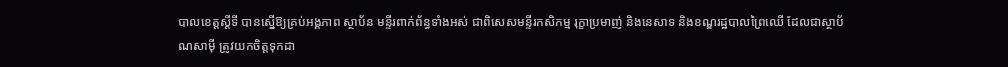បាលខេត្តស្តីទី បានស្នើឱ្យគ្រប់អង្គភាព ស្ថាប័ន មន្ទីរពាក់ព័ន្ធទាំងអស់ ជាពិសេសមន្ទីរកសិកម្ម រុក្ខាប្រមាញ់ និងនេសាទ និងខណ្ឌរដ្ឋបាលព្រៃឈើ ដែលជាស្ថាប័ណសាម៉ី ត្រូវយកចិត្តទុកដា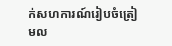ក់សហការណ៍រៀបចំត្រៀមល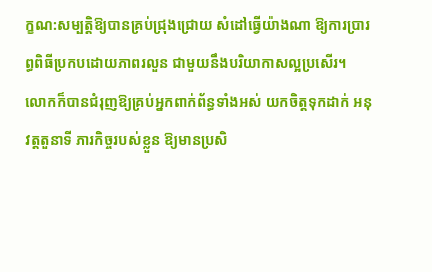ក្ខណ:សម្បត្តិឱ្យបានគ្រប់ជ្រុងជ្រោយ សំដៅធ្វើយ៉ាងណា ឱ្យការប្រារព្ធពិធីប្រកបដោយភាពរលួន ជាមួយនឹងបរិយាកាសល្អប្រសើរ។
លោកក៏បានជំរុញឱ្យគ្រប់អ្នកពាក់ព័ន្ធទាំងអស់ យកចិត្តទុកដាក់ អនុវត្តតួនាទី ភារកិច្ចរបស់ខ្លួន ឱ្យមានប្រសិ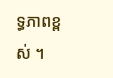ទ្ធភាពខ្ពស់ ។